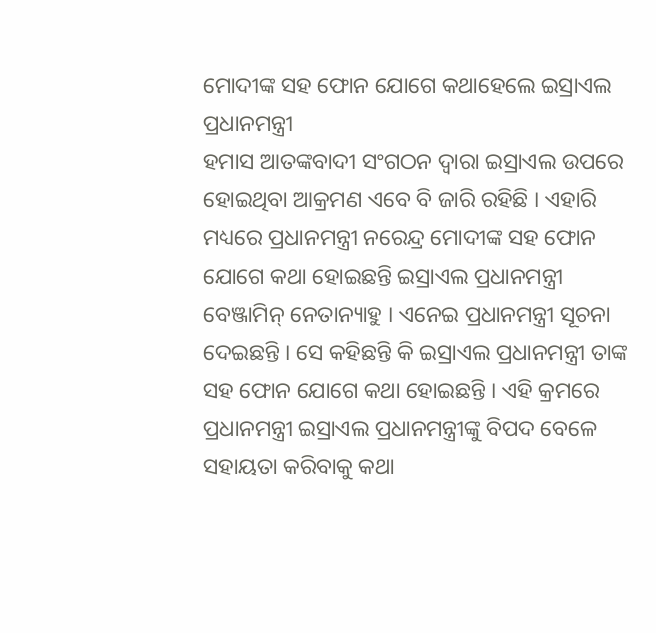ମୋଦୀଙ୍କ ସହ ଫୋନ ଯୋଗେ କଥାହେଲେ ଇସ୍ରାଏଲ ପ୍ରଧାନମନ୍ତ୍ରୀ
ହମାସ ଆତଙ୍କବାଦୀ ସଂଗଠନ ଦ୍ୱାରା ଇସ୍ରାଏଲ ଉପରେ ହୋଇଥିବା ଆକ୍ରମଣ ଏବେ ବି ଜାରି ରହିଛି । ଏହାରି ମଧ୍ୟରେ ପ୍ରଧାନମନ୍ତ୍ରୀ ନରେନ୍ଦ୍ର ମୋଦୀଙ୍କ ସହ ଫୋନ ଯୋଗେ କଥା ହୋଇଛନ୍ତି ଇସ୍ରାଏଲ ପ୍ରଧାନମନ୍ତ୍ରୀ ବେଞ୍ଜାମିନ୍ ନେତାନ୍ୟାହୁ । ଏନେଇ ପ୍ରଧାନମନ୍ତ୍ରୀ ସୂଚନା ଦେଇଛନ୍ତି । ସେ କହିଛନ୍ତି କି ଇସ୍ରାଏଲ ପ୍ରଧାନମନ୍ତ୍ରୀ ତାଙ୍କ ସହ ଫୋନ ଯୋଗେ କଥା ହୋଇଛନ୍ତି । ଏହି କ୍ରମରେ ପ୍ରଧାନମନ୍ତ୍ରୀ ଇସ୍ରାଏଲ ପ୍ରଧାନମନ୍ତ୍ରୀଙ୍କୁ ବିପଦ ବେଳେ ସହାୟତା କରିବାକୁ କଥା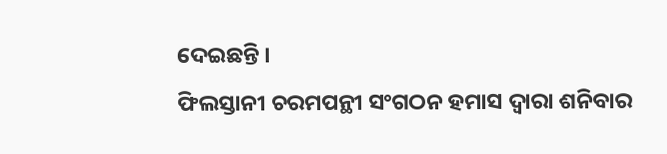ଦେଇଛନ୍ତି ।
ଫିଲସ୍ତାନୀ ଚରମପନ୍ଥୀ ସଂଗଠନ ହମାସ ଦ୍ୱାରା ଶନିବାର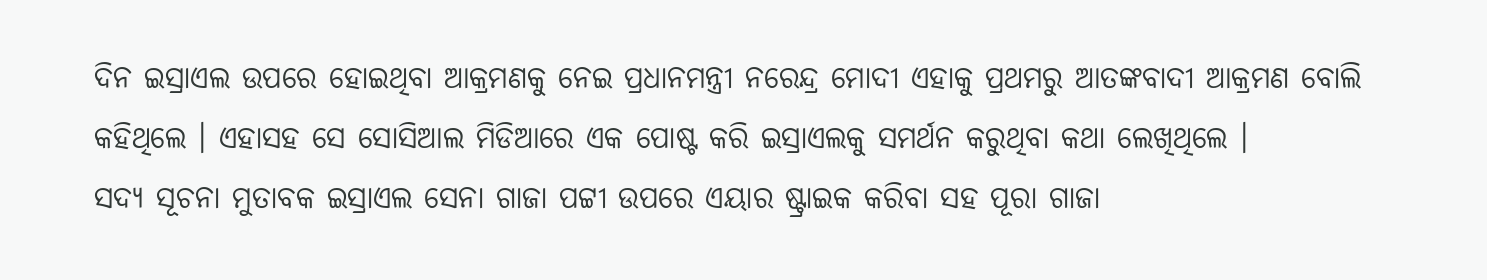ଦିନ ଇସ୍ରାଏଲ ଉପରେ ହୋଇଥିବା ଆକ୍ରମଣକୁ ନେଇ ପ୍ରଧାନମନ୍ତ୍ରୀ ନରେନ୍ଦ୍ର ମୋଦୀ ଏହାକୁ ପ୍ରଥମରୁ ଆତଙ୍କବାଦୀ ଆକ୍ରମଣ ବୋଲି କହିଥିଲେ । ଏହାସହ ସେ ସୋସିଆଲ ମିଡିଆରେ ଏକ ପୋଷ୍ଟ କରି ଇସ୍ରାଏଲକୁ ସମର୍ଥନ କରୁଥିବା କଥା ଲେଖିଥିଲେ ।
ସଦ୍ୟ ସୂଚନା ମୁତାବକ ଇସ୍ରାଏଲ ସେନା ଗାଜା ପଟ୍ଟୀ ଉପରେ ଏୟାର ଷ୍ଟ୍ରାଇକ କରିବା ସହ ପୂରା ଗାଜା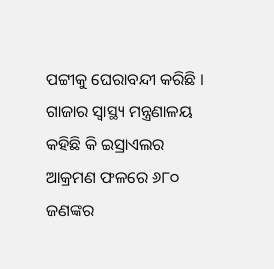ପଟ୍ଟୀକୁ ଘେରାବନ୍ଦୀ କରିଛି । ଗାଜାର ସ୍ୱାସ୍ଥ୍ୟ ମନ୍ତ୍ରଣାଳୟ କହିଛି କି ଇସ୍ରାଏଲର ଆକ୍ରମଣ ଫଳରେ ୬୮୦ ଜଣଙ୍କର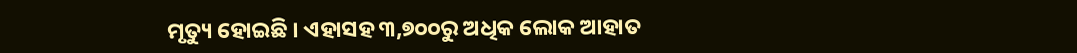ମୃତ୍ୟୁ ହୋଇଛି । ଏହାସହ ୩,୭୦୦ରୁ ଅଧିକ ଲୋକ ଆହାତ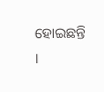ହୋଇଛନ୍ତି ।